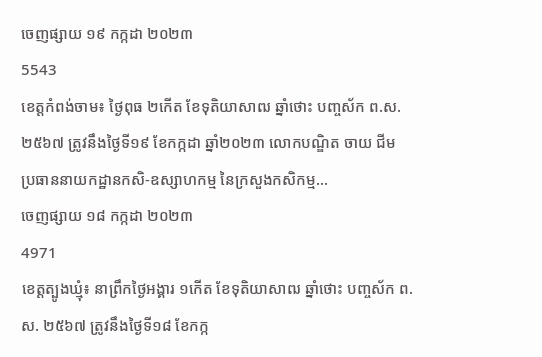ចេញផ្សាយ ១៩ កក្កដា ២០២៣
5543
ខេត្តកំពង់ចាម៖ ថ្ងៃពុធ ២កើត ខែទុតិយាសាឍ ឆ្នាំថោះ បញ្ចស័ក ព.ស. ២៥៦៧ ត្រូវនឹងថ្ងៃទី១៩ ខែកក្កដា ឆ្នាំ២០២៣ លោកបណ្ឌិត ចាយ ជីម ប្រធាននាយកដ្ឋានកសិ-ឧស្សាហកម្ម នៃក្រសួងកសិកម្ម...
ចេញផ្សាយ ១៨ កក្កដា ២០២៣
4971
ខេត្តត្បូងឃ្មុំ៖ នាព្រឹកថ្ងៃអង្គារ ១កើត ខែទុតិយាសាឍ ឆ្នាំថោះ បញ្ចស័ក ព.ស. ២៥៦៧ ត្រូវនឹងថ្ងៃទី១៨ ខែកក្ក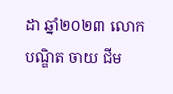ដា ឆ្នាំ២០២៣ លោកបណ្ឌិត ចាយ ជីម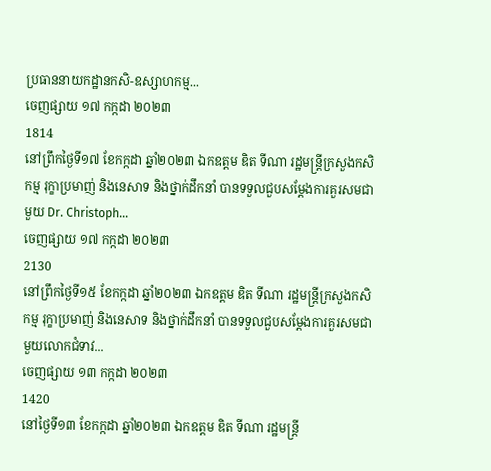ប្រធាននាយកដ្ឋានកសិ-ឧស្សាហកម្ម...
ចេញផ្សាយ ១៧ កក្កដា ២០២៣
1814
នៅព្រឹកថ្ងៃទី១៧ ខែកក្កដា ឆ្នាំ២០២៣ ឯកឧត្តម ឌិត ទីណា រដ្ឋមន្ត្រីក្រសួងកសិកម្ម រុក្ខាប្រមាញ់ និងនេសាទ និងថ្នាក់ដឹកនាំ បានទទួលជួបសម្តែងការគួរសមជាមួយ Dr. Christoph...
ចេញផ្សាយ ១៧ កក្កដា ២០២៣
2130
នៅព្រឹកថ្ងៃទី១៥ ខែកក្កដា ឆ្នាំ២០២៣ ឯកឧត្តម ឌិត ទីណា រដ្ឋមន្ត្រីក្រសួងកសិកម្ម រុក្ខាប្រមាញ់ និងនេសាទ និងថ្នាក់ដឹកនាំ បានទទួលជួបសម្តែងការគួរសមជាមួយលោកជំទាវ...
ចេញផ្សាយ ១៣ កក្កដា ២០២៣
1420
នៅថ្ងៃទី១៣ ខែកក្កដា ឆ្នាំ២០២៣ ឯកឧត្តម ឌិត ទីណា រដ្ឋមន្ត្រី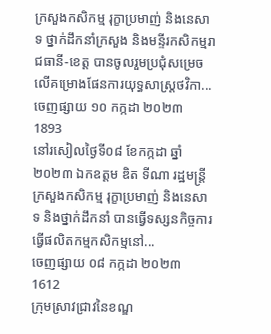ក្រសួងកសិកម្ម រុក្ខាប្រមាញ់ និងនេសាទ ថ្នាក់ដឹកនាំក្រសួង និងមន្ទីរកសិកម្មរាជធានី-ខេត្ត បានចូលរួមប្រជុំសម្រេចលើគម្រោងផែនការយុទ្ធសាស្ត្រថវិកា...
ចេញផ្សាយ ១០ កក្កដា ២០២៣
1893
នៅរសៀលថ្ងៃទី០៨ ខែកក្កដា ឆ្នាំ២០២៣ ឯកឧត្តម ឌិត ទីណា រដ្ឋមន្ត្រីក្រសួងកសិកម្ម រុក្ខាប្រមាញ់ និងនេសាទ និងថ្នាក់ដឹកនាំ បានធ្វើទស្សនកិច្ចការធ្វើផលិតកម្មកសិកម្មនៅ...
ចេញផ្សាយ ០៨ កក្កដា ២០២៣
1612
ក្រុមស្រាវជ្រាវនៃខណ្ឌ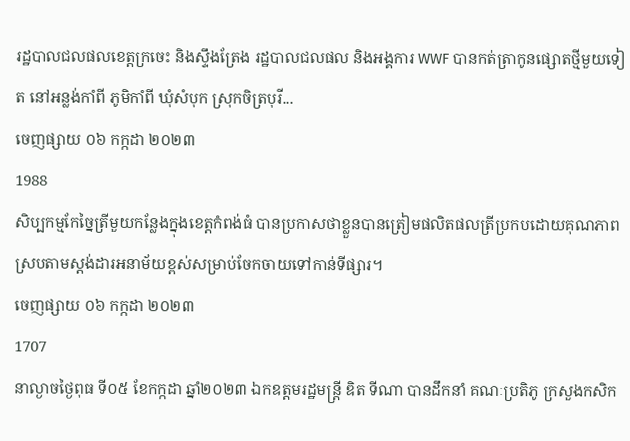រដ្ឋបាលជលផលខេត្តក្រចេះ និងស្ទឹងត្រែង រដ្ឋបាលជលផល និងអង្គការ WWF បានកត់ត្រាកូនផ្សោតថ្មីមួយទៀត នៅអន្លង់កាំពី ភូមិកាំពី ឃុំសំបុក ស្រុកចិត្របុរី...
ចេញផ្សាយ ០៦ កក្កដា ២០២៣
1988
សិប្បកម្មកែច្នៃត្រីមួយកន្លែងក្នុងខេត្តកំពង់ធំ បានប្រកាសថាខ្លួនបានត្រៀមផលិតផលត្រីប្រកបដោយគុណភាព ស្របតាមស្តង់ដារអនាម័យខ្ពស់សម្រាប់ចែកចាយទៅកាន់ទីផ្សារ។
ចេញផ្សាយ ០៦ កក្កដា ២០២៣
1707
នាល្ងាចថ្ងៃពុធ ទី០៥ ខែកក្កដា ឆ្នាំ២០២៣ ឯកឧត្តមរដ្ឋមន្ត្រី ឌិត ទីណា បានដឹកនាំ គណៈប្រតិភូ ក្រសួងកសិក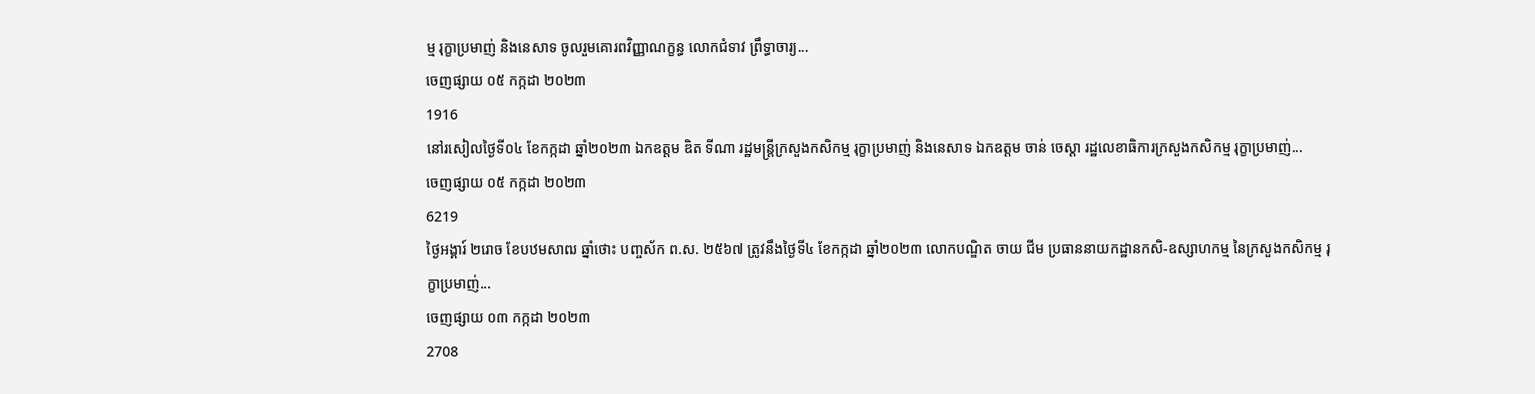ម្ម រុក្ខាប្រមាញ់ និងនេសាទ ចូលរួមគោរពវិញ្ញាណក្ខន្ធ លោកជំទាវ ព្រឹទ្ធាចារ្យ...
ចេញផ្សាយ ០៥ កក្កដា ២០២៣
1916
នៅរសៀលថ្ងៃទី០៤ ខែកក្កដា ឆ្នាំ២០២៣ ឯកឧត្តម ឌិត ទីណា រដ្ឋមន្ត្រីក្រសួងកសិកម្ម រុក្ខាប្រមាញ់ និងនេសាទ ឯកឧត្តម ចាន់ ចេស្តា រដ្ឋលេខាធិការក្រសួងកសិកម្ម រុក្ខាប្រមាញ់...
ចេញផ្សាយ ០៥ កក្កដា ២០២៣
6219
ថ្ងៃអង្គារ៍ ២រោច ខែបឋមសាឍ ឆ្នាំថោះ បញ្ចស័ក ព.ស. ២៥៦៧ ត្រូវនឹងថ្ងៃទី៤ ខែកក្កដា ឆ្នាំ២០២៣ លោកបណ្ឌិត ចាយ ជីម ប្រធាននាយកដ្ឋានកសិ-ឧស្សាហកម្ម នៃក្រសួងកសិកម្ម រុក្ខាប្រមាញ់...
ចេញផ្សាយ ០៣ កក្កដា ២០២៣
2708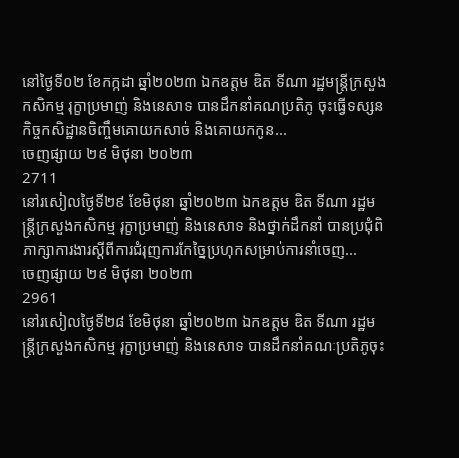នៅថ្ងៃទី០២ ខែកក្កដា ឆ្នាំ២០២៣ ឯកឧត្តម ឌិត ទីណា រដ្ឋមន្រ្តីក្រសួងកសិកម្ម រុក្ខាប្រមាញ់ និងនេសាទ បានដឹកនាំគណប្រតិភូ ចុះធ្វើទស្សនកិច្ចកសិដ្ឋានចិញ្ចឹមគោយកសាច់ និងគោយកកូន...
ចេញផ្សាយ ២៩ មិថុនា ២០២៣
2711
នៅរសៀលថ្ងៃទី២៩ ខែមិថុនា ឆ្នាំ២០២៣ ឯកឧត្តម ឌិត ទីណា រដ្ឋមន្ត្រីក្រសួងកសិកម្ម រុក្ខាប្រមាញ់ និងនេសាទ និងថ្នាក់ដឹកនាំ បានប្រជុំពិភាក្សាការងារស្តីពីការជំរុញការកែច្នៃប្រហុកសម្រាប់ការនាំចេញ...
ចេញផ្សាយ ២៩ មិថុនា ២០២៣
2961
នៅរសៀលថ្ងៃទី២៨ ខែមិថុនា ឆ្នាំ២០២៣ ឯកឧត្តម ឌិត ទីណា រដ្ឋមន្រ្តីក្រសួងកសិកម្ម រុក្ខាប្រមាញ់ និងនេសាទ បានដឹកនាំគណៈប្រតិភូចុះ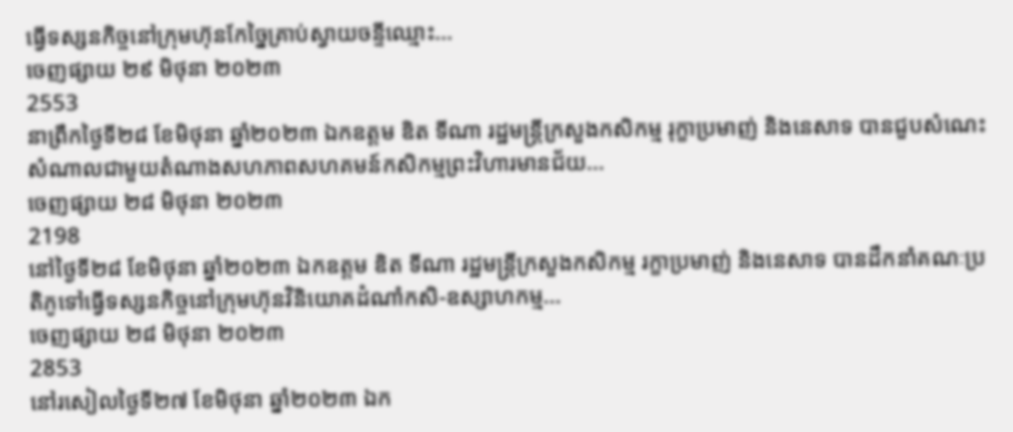ធ្វើទស្សនកិច្ចនៅក្រុមហ៊ុនកែច្នៃគ្រាប់ស្វាយចន្ទីឈ្មោះ...
ចេញផ្សាយ ២៩ មិថុនា ២០២៣
2553
នាព្រឹកថ្ងៃទី២៨ ខែមិថុនា ឆ្នាំ២០២៣ ឯកឧត្តម ឌិត ទីណា រដ្ឋមន្រ្តីក្រសួងកសិកម្ម រុក្ខាប្រមាញ់ និងនេសាទ បានជួបសំណេះសំណាលជាមួយតំណាងសហភាពសហគមន៍កសិកម្មព្រះវិហារមានជ័យ...
ចេញផ្សាយ ២៨ មិថុនា ២០២៣
2198
នៅថ្ងៃទី២៨ ខែមិថុនា ឆ្នាំ២០២៣ ឯកឧត្តម ឌិត ទីណា រដ្ឋមន្រ្តីក្រសួងកសិកម្ម រក្ខាប្រមាញ់ និងនេសាទ បានដឹកនាំគណៈប្រតិភូទៅធ្វើទស្សនកិច្ចនៅក្រុមហ៊ុនវិនិយោគដំណាំកសិ-ឧស្សាហកម្ម...
ចេញផ្សាយ ២៨ មិថុនា ២០២៣
2853
នៅរសៀលថ្ងៃទី២៧ ខែមិថុនា ឆ្នាំ២០២៣ ឯក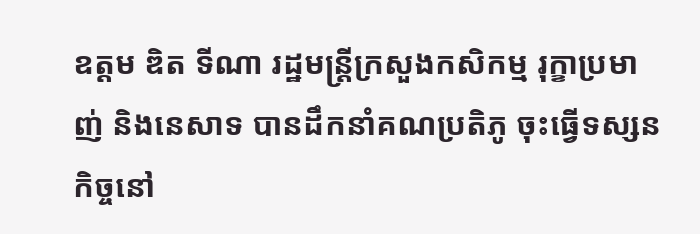ឧត្តម ឌិត ទីណា រដ្ឋមន្រ្តីក្រសួងកសិកម្ម រុក្ខាប្រមាញ់ និងនេសាទ បានដឹកនាំគណប្រតិភូ ចុះធ្វើទស្សនកិច្ចនៅ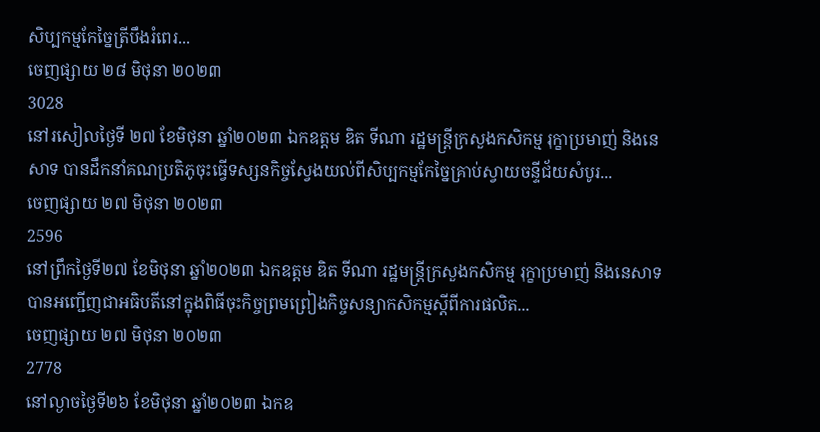សិប្បកម្មកែច្នៃត្រីបឹងរំពេរ...
ចេញផ្សាយ ២៨ មិថុនា ២០២៣
3028
នៅរសៀលថ្ងៃទី ២៧ ខែមិថុនា ឆ្នាំ២០២៣ ឯកឧត្តម ឌិត ទីណា រដ្ឋមន្រ្តីក្រសួងកសិកម្ម រុក្ខាប្រមាញ់ និងនេសាទ បានដឹកនាំគណប្រតិភូចុះធ្វើទស្សនកិច្ចស្វែងយល់ពីសិប្បកម្មកែច្នៃគ្រាប់ស្វាយចន្ទីជ័យសំបូរ...
ចេញផ្សាយ ២៧ មិថុនា ២០២៣
2596
នៅព្រឹកថ្ងៃទី២៧ ខែមិថុនា ឆ្នាំ២០២៣ ឯកឧត្តម ឌិត ទីណា រដ្ឋមន្ដ្រីក្រសួងកសិកម្ម រុក្ខាប្រមាញ់ និងនេសាទ បានអញ្ជើញជាអធិបតីនៅក្នុងពិធីចុះកិច្ចព្រមព្រៀងកិច្ចសន្យាកសិកម្មស្ដីពីការផលិត...
ចេញផ្សាយ ២៧ មិថុនា ២០២៣
2778
នៅល្ងាចថ្ងៃទី២៦ ខែមិថុនា ឆ្នាំ២០២៣ ឯកឧ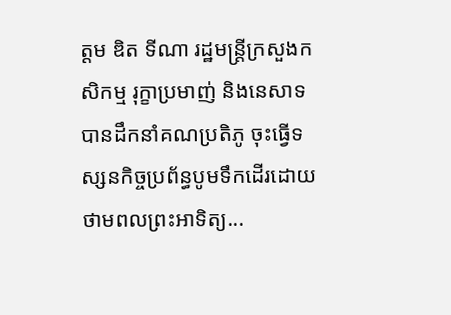ត្តម ឌិត ទីណា រដ្ឋមន្រ្តីក្រសួងកសិកម្ម រុក្ខាប្រមាញ់ និងនេសាទ បានដឹកនាំគណប្រតិភូ ចុះធ្វើទស្សនកិច្ចប្រព័ន្ធបូមទឹកដើរដោយថាមពលព្រះអាទិត្យ...